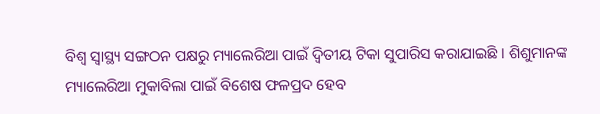ବିଶ୍ୱ ସ୍ୱାସ୍ଥ୍ୟ ସଙ୍ଗଠନ ପକ୍ଷରୁ ମ୍ୟାଲେରିଆ ପାଇଁ ଦ୍ୱିତୀୟ ଟିକା ସୁପାରିସ କରାଯାଇଛି । ଶିଶୁମାନଙ୍କ ମ୍ୟାଲେରିଆ ମୁକାବିଲା ପାଇଁ ବିଶେଷ ଫଳପ୍ରଦ ହେବ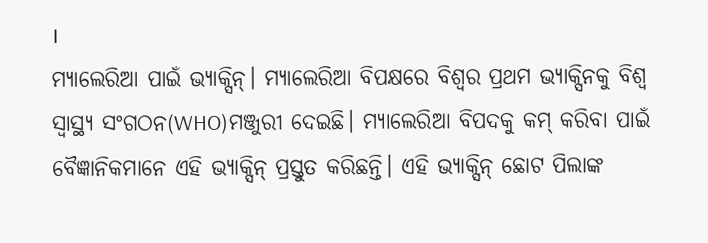।
ମ୍ୟାଲେରିଆ ପାଇଁ ଭ୍ୟାକ୍ସିନ୍। ମ୍ୟାଲେରିଆ ବିପକ୍ଷରେ ବିଶ୍ୱର ପ୍ରଥମ ଭ୍ୟାକ୍ସିନକୁ ବିଶ୍ୱ ସ୍ୱାସ୍ଥ୍ୟ ସଂଗଠନ(WHO)ମଞ୍ଜୁରୀ ଦେଇଛି। ମ୍ୟାଲେରିଆ ବିପଦକୁ କମ୍ କରିବା ପାଇଁ ବୈଜ୍ଞାନିକମାନେ ଏହି ଭ୍ୟାକ୍ସିନ୍ ପ୍ରସ୍ତୁତ କରିଛନ୍ତି। ଏହି ଭ୍ୟାକ୍ସିନ୍ ଛୋଟ ପିଲାଙ୍କ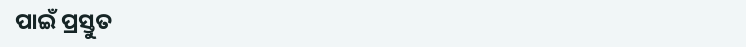ପାଇଁ ପ୍ରସ୍ତୁତ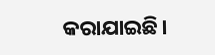କରାଯାଇଛି।